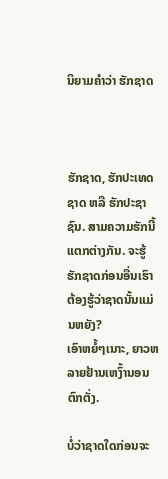ນິຍາມຄໍາວ່າ ຮັກຊາດ



ຮັກຊາດ, ຮັກປະເທດຊາດ ຫລື ຮັກປະຊາຊົນ. ສາມຄວາມຮັກນີ້ແຕກຕ່າງກັນ. ຈະຮູ້ຮັກຊາດກ່ອນອື່ນເຮົາຕ້ອງຮູ້ວ່າຊາດນັ້ນແມ່ນຫຍັງ?
ເອົາຫຍໍ້ໆເນາະ, ຍາວຫລາຍຢ້ານເຫງົ້ານອນຕົກຕັ່ງ.

ບໍ່ວ່າຊາດໃດກ່ອນຈະ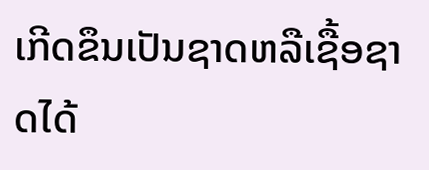ເກີດຂຶນເປັນຊາດຫລືເຊື້ອຊາດໄດ້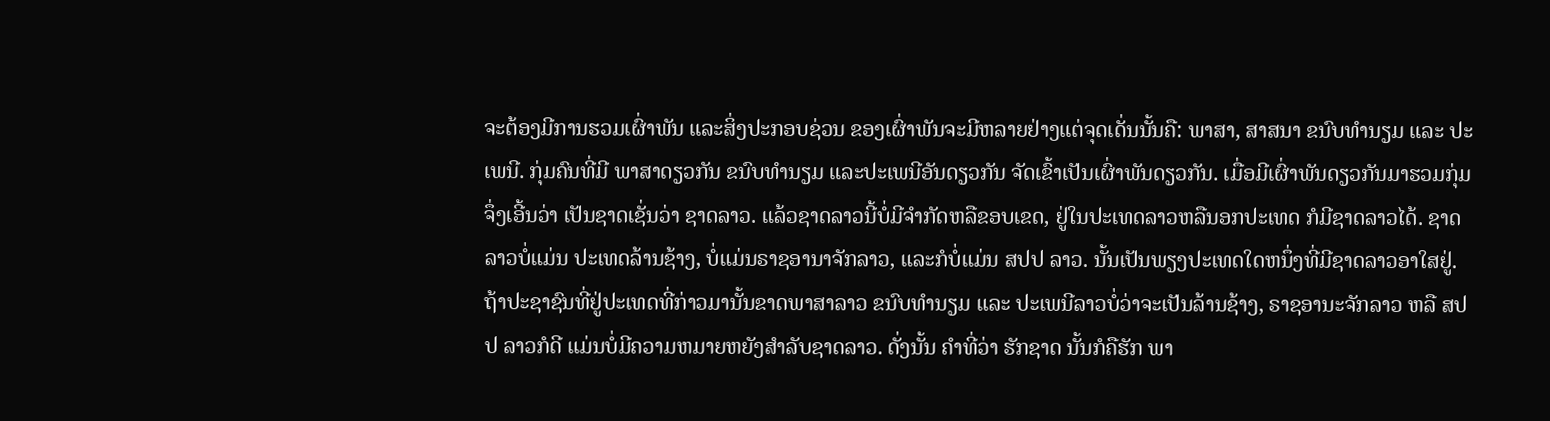ຈະຕ້ອງມີການຮວມເຜົ່າພັນ ແລະສິ່ງປະກອບຊ່ວນ ຂອງເຜົ່າພັນຈະມີຫລາຍຢ່າງແຕ່ຈຸດເດັ່ນນັ້ນຄື: ພາສາ, ສາສນາ ຂນົບທໍານຽມ ແລະ ປະເພນີ. ກຸ່ມຄົນທີ່ມີ ພາສາດຽວກັນ ຂນົບທຳນຽມ ແລະປະເພນີອັນດຽວກັນ ຈັດເຂົ້າເປັນເຜົ່າພັນດຽວກັນ. ເມື່ອມີເຜົ່າພັນດຽວກັນມາຮວມກຸ່ມຈຶ່ງເອີ້ນວ່າ ເປັນຊາດເຊັ່ນວ່າ ຊາດລາວ. ແລ້ວຊາດລາວນີ້ບໍ່ມີຈໍາກັດຫລືຂອບເຂດ, ຢູ່ໃນປະເທດລາວຫລືນອກປະເທດ ກໍມີຊາດລາວໄດ້. ຊາດລາວບໍ່ແມ່ນ ປະເທດລ້ານຊ້າງ, ບໍ່ແມ່ນຣາຊອານາຈັກລາວ, ແລະກໍບໍ່ແມ່ນ ສປປ ລາວ. ນັ້ນເປັນພຽງປະເທດໃດຫນຶ່ງທີ່ມີຊາດລາວອາໃສຢູ່. ຖ້າປະຊາຊົນທີ່ຢູ່ປະເທດທີ່ກ່າວມານັ້ນຂາດພາສາລາວ ຂນົບທໍານຽມ ແລະ ປະເພນີລາວບໍ່ວ່າຈະເປັນລ້ານຊ້າງ, ຣາຊອານະຈັກລາວ ຫລື ສປປ ລາວກໍດີ ແມ່ນບໍ່ມີຄວາມຫມາຍຫຍັງສໍາລັບຊາດລາວ. ດັ່ງນັ້ນ ຄໍາທີ່ວ່າ ຮັກຊາດ ນັ້ນກໍຄືຮັກ ພາ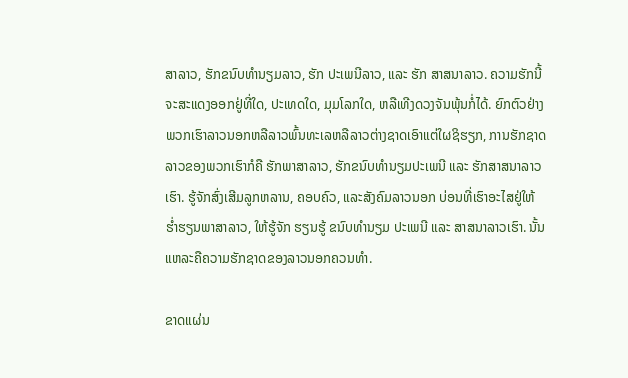ສາລາວ, ຮັກຂນົບທໍານຽມລາວ, ຮັກ ປະເພນີລາວ, ແລະ ຮັກ ສາສນາລາວ. ຄວາມຮັກນີ້ ຈະສະແດງອອກຢູ່ທີ່ໃດ, ປະເທດໃດ, ມຸມໂລກໃດ, ຫລືເທີງດວງຈັນພຸ້ນກໍ່ໄດ້. ຍົກຕົວຢ່າງ ພວກເຮົາລາວນອກຫລືລາວພົ້ນທະເລຫລືລາວຕ່າງຊາດເອົາແຕ່ໃຜຊິຮຽກ, ການຮັກຊາດລາວຂອງພວກເຮົາກໍຄື ຮັກພາສາລາວ, ຮັກຂນົບທໍານຽມປະເພນີ ແລະ ຮັກສາສນາລາວເຮົາ. ຮູ້ຈັກສົ່ງເສີມລູກຫລານ, ຄອບຄົວ, ແລະສັງຄົມລາວນອກ ບ່ອນທີ່ເຮົາອະໄສຢູ່ໃຫ້ ຮໍ່າຮຽນພາສາລາວ, ໃຫ້ຮູ້ຈັກ ຮຽນຮູ້ ຂນົບທໍານຽມ ປະເພນີ ແລະ ສາສນາລາວເຮົາ. ນັ້ນແຫລະຄືຄວາມຮັກຊາດຂອງລາວນອກຄວນທໍາ.

ຂາດແຜ່ນ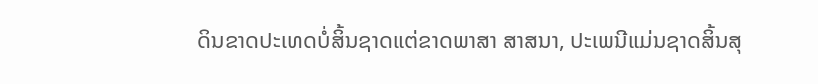ດິນຂາດປະເທດບໍ່ສິ້ນຊາດແຕ່ຂາດພາສາ ສາສນາ, ປະເພນີແມ່ນຊາດສິ້ນສຸ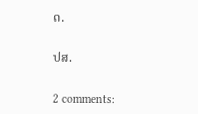ດ.

ປສ.

2 comments: